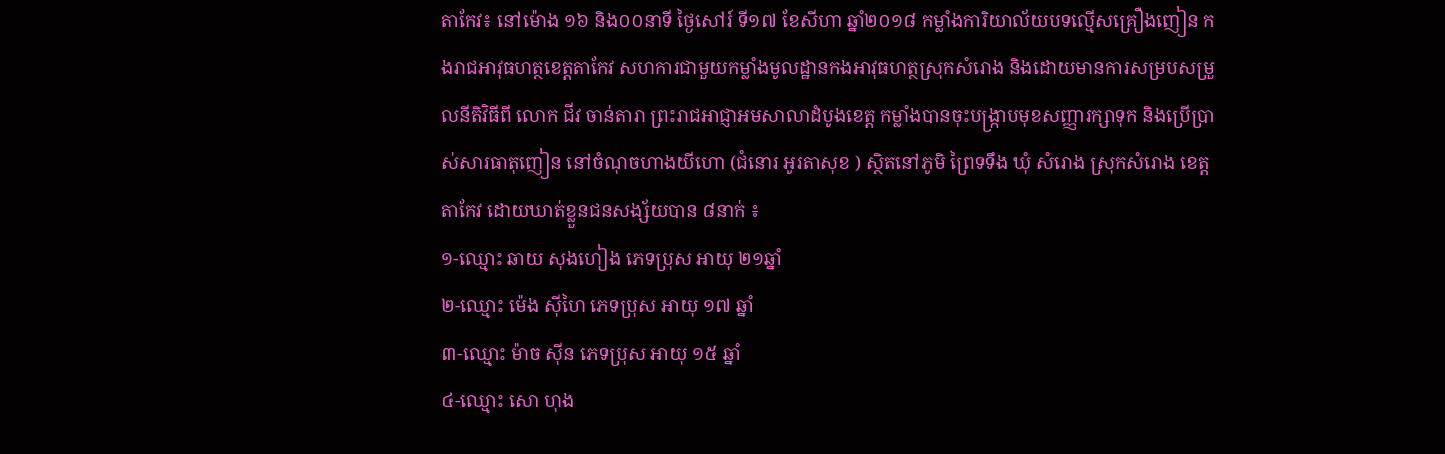តាកែវ៖ នៅម៉ោង ១៦ និង០០នាទី ថ្ងៃសៅរ៍ ទី១៧ ខែសីហា ឆ្នាំ២០១៨ កម្លាំងការិយាល័យបទល្មើសគ្រឿងញៀន កងរាជអាវុធហត្ថខេត្តតាកែវ សហការជាមួយកម្លាំងមូលដ្ឋានកងអាវុធហត្ថស្រុកសំរោង និងដោយមានការសម្របសម្រួលនីតិវិធីពី លោក ជីវ ចាន់តារា ព្រះរាជអាជ្ញាអមសាលាដំបូងខេត្ត កម្លាំងបានចុះបង្ក្រាបមុខសញ្ញារក្សាទុក និងប្រើប្រាស់សារធាតុញៀន នៅចំណុចហាងយីហោ (ជំនោរ អូរតាសុខ ) ស្ថិតនៅភូមិ ព្រៃទទឹង ឃុំ សំរោង ស្រុកសំរោង ខេត្តតាកែវ ដោយឃាត់ខ្លួនជនសង្ស័យបាន ៨នាក់ ៖
១-ឈ្មោះ ឆាយ សុងហៀង ភេទប្រុស អាយុ ២១ឆ្នាំ
២-ឈ្មោះ ម៉េង ស៊ីហៃ ភេទប្រុស អាយុ ១៧ ឆ្នាំ
៣-ឈ្មោះ ម៉ាច ស៊ីន ភេទប្រុស អាយុ ១៥ ឆ្នាំ
៤-ឈ្មោះ សោ ហុង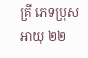គ្រី ភេទប្រុស អាយុ ២២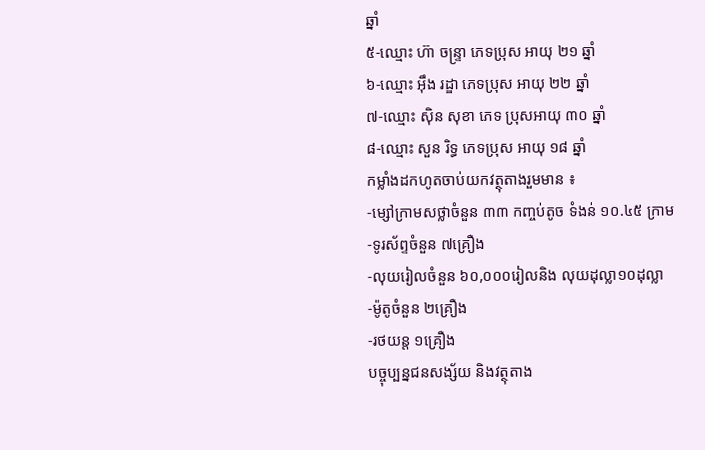ឆ្នាំ
៥-ឈ្មោះ ហ៊ា ចន្រ្ទា ភេទប្រុស អាយុ ២១ ឆ្នាំ
៦-ឈ្មោះ អ៊ឹង រដ្ឌា ភេទប្រុស អាយុ ២២ ឆ្នាំ
៧-ឈ្មោះ ស៊ិន សុខា ភេទ ប្រុសអាយុ ៣០ ឆ្នាំ
៨-ឈ្មោះ សួន រិទ្ធ ភេទប្រុស អាយុ ១៨ ឆ្នាំ
កម្លាំងដកហូតចាប់យកវត្ថុតាងរួមមាន ៖
-ម្សៅក្រាមសថ្លាចំនួន ៣៣ កញ្ចប់តូច ទំងន់ ១០.៤៥ ក្រាម
-ទូរស័ព្ទចំនួន ៧គ្រឿង
-លុយរៀលចំនួន ៦០,០០០រៀលនិង លុយដុល្លា១០ដុល្លា
-ម៉ូតូចំនួន ២គ្រឿង
-រថយន្ត ១គ្រឿង
បច្ចុប្បន្នជនសង្ស័យ និងវត្ថុតាង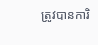ត្រូវបានការិ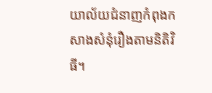យាល័យជំនាញកំពុងកសាងសំនុំរឿងតាមនិតិវិធី។